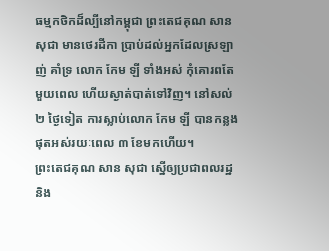ធម្មកថិកដ៏ល្បីនៅកម្ពុជា ព្រះតេជគុណ សាន សុជា មានថេរដីកា ប្រាប់ដល់អ្នកដែលស្រឡាញ់ គាំទ្រ លោក កែម ឡី ទាំងអស់ កុំគោរពតែមួយពេល ហើយស្ងាត់បាត់ទៅវិញ។ នៅសល់២ ថ្ងៃទៀត ការស្លាប់លោក កែម ឡី បានកន្លងផុតអស់រយៈពេល ៣ ខែមកហើយ។
ព្រះតេជគុណ សាន សុជា ស្នើឲ្យប្រជាពលរដ្ឋ និង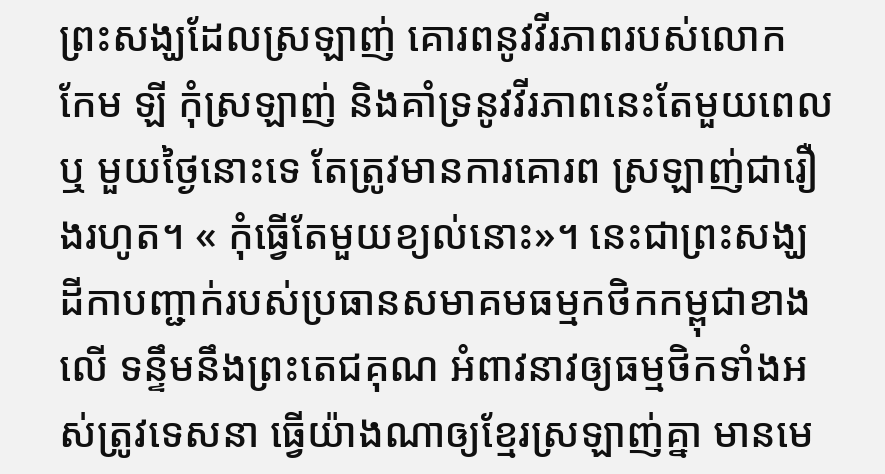ព្រះសង្ឃដែលស្រឡាញ់ គោរពនូវវីរភាពរបស់លោក កែម ឡី កុំស្រឡាញ់ និងគាំទ្រនូវវីរភាពនេះតែមួយពេលឬ មួយថ្ងៃនោះទេ តែត្រូវមានការគោរព ស្រឡាញ់ជារឿងរហូត។ « កុំធ្វើតែមួយខ្យល់នោះ»។ នេះជាព្រះសង្ឃដីកាបញ្ជាក់របស់ប្រធានសមាគមធម្មកថិកកម្ពុជាខាងលើ ទន្ទឹមនឹងព្រះតេជគុណ អំពាវនាវឲ្យធម្មថិកទាំងអស់ត្រូវទេសនា ធ្វើយ៉ាងណាឲ្យខ្មែរស្រឡាញ់គ្នា មានមេ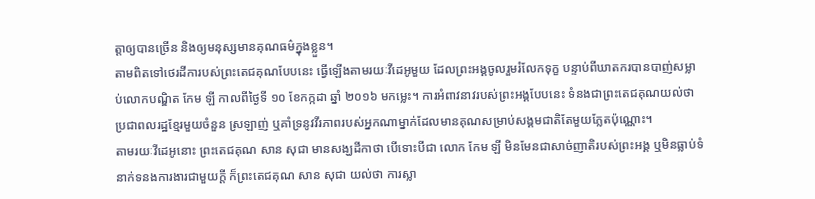ត្តាឲ្យបានច្រើន និងឲ្យមនុស្សមានគុណធម៌ក្នុងខ្លួន។
តាមពិតទៅថេរដីការបស់ព្រះតេជគុណបែបនេះ ធ្វើឡើងតាមរយៈវីដេអូមួយ ដែលព្រះអង្គចូលរួមរំលែកទុក្ខ បន្ទាប់ពីឃាតករបានបាញ់សម្លាប់លោកបណ្ឌិត កែម ឡី កាលពីថ្ងៃទី ១០ ខែកក្កដា ឆ្នាំ ២០១៦ មកម្លេះ។ ការអំពាវនាវរបស់ព្រះអង្គបែបនេះ ទំនងជាព្រះតេជគុណយល់ថា ប្រជាពលរដ្ឋខ្មែរមួយចំនួន ស្រឡាញ់ ឬគាំទ្រនូវវីរភាពរបស់អ្នកណាម្នាក់ដែលមានគុណសម្រាប់សង្គមជាតិតែមួយភ្លែតប៉ុណ្ណោះ។
តាមរយៈវីដេអូនោះ ព្រះតេជគុណ សាន សុជា មានសង្ឃដីកាថា បើទោះបីជា លោក កែម ឡី មិនមែនជាសាច់ញាតិរបស់ព្រះអង្គ ឬមិនធ្លាប់ទំនាក់ទនងការងារជាមួយក្តី ក៏ព្រះតេជគុណ សាន សុជា យល់ថា ការស្លា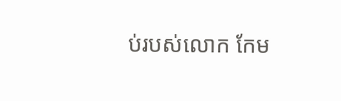ប់របស់លោក កែម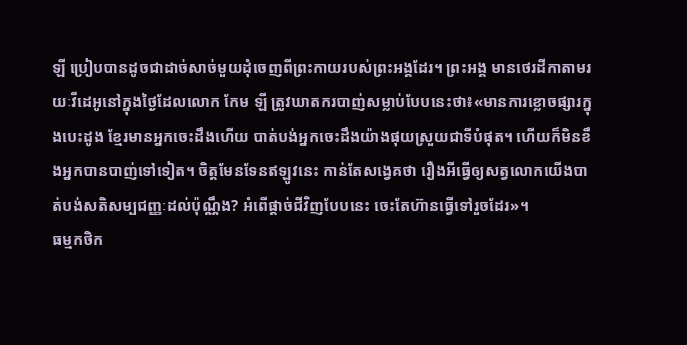ឡី ប្រៀបបានដូចជាដាច់សាច់មួយដុំចេញពីព្រះកាយរបស់ព្រះអង្គដែរ។ ព្រះអង្គ មានថេរដីកាតាមរយៈវីដេអូនៅក្នុងថ្ងៃដែលលោក កែម ឡី ត្រូវឃាតករបាញ់សម្លាប់បែបនេះថា៖«មានការខ្លោចផ្សារក្នុងបេះដូង ខ្មែរមានអ្នកចេះដឹងហើយ បាត់បង់អ្នកចេះដឹងយ៉ាងផុយស្រួយជាទីបំផុត។ ហើយក៏មិនខឹងអ្នកបានបាញ់ទៅទៀត។ ចិត្តមែនទែនឥឡូវនេះ កាន់តែសង្វេគថា រឿងអីធ្វើឲ្យសត្វលោកយើងបាត់បង់សតិសម្បជញ្ញៈដល់ប៉ុណ្ណឹង? អំពើផ្តាច់ជីវិញបែបនេះ ចេះតែហ៊ានធ្វើទៅរួចដែរ»។
ធម្មកថិក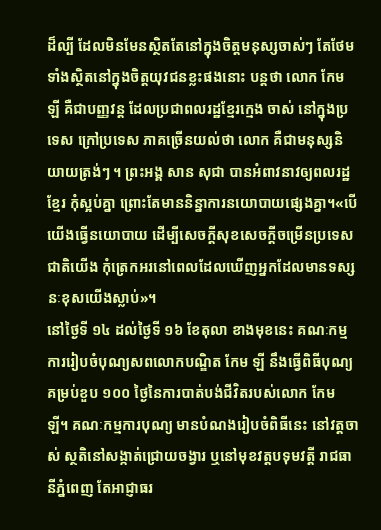ដ៏ល្បី ដែលមិនមែនស្ថិតតែនៅក្នុងចិត្តមនុស្សចាស់ៗ តែថែមទាំងស្ថិតនៅក្នុងចិត្តយុវជនខ្លះផងនោះ បន្តថា លោក កែម ឡី គឺជាបញ្ញវន្ត ដែលប្រជាពលរដ្ឋខ្មែរក្មេង ចាស់ នៅក្នុងប្រទេស ក្រៅប្រទេស ភាគច្រើនយល់ថា លោក គឺជាមនុស្សនិយាយត្រង់ៗ ។ ព្រះអង្គ សាន សុជា បានអំពាវនាវឲ្យពលរដ្ឋខ្មែរ កុំស្អប់គ្នា ព្រោះតែមាននិន្នាការនយោបាយផ្សេងគ្នា។«បើយើងធ្វើនយោបាយ ដើម្បីសេចក្តីសុខសេចក្តីចម្រើនប្រទេសជាតិយើង កុំត្រេកអរនៅពេលដែលឃើញអ្នកដែលមានទស្សនៈខុសយើងស្លាប់»។
នៅថ្ងៃទី ១៤ ដល់ថ្ងៃទី ១៦ ខែតុលា ខាងមុខនេះ គណៈកម្មការរៀបចំបុណ្យសពលោកបណ្ឌិត កែម ឡី នឹងធ្វើពិធីបុណ្យគម្រប់ខួប ១០០ ថ្ងៃនៃការបាត់បង់ជីវិតរបស់លោក កែម ឡី។ គណៈកម្មការបុណ្យ មានបំណងរៀបចំពិធីនេះ នៅវត្តចាស់ ស្ថតិនៅសង្កាត់ជ្រោយចង្វារ ឬនៅមុខវត្តបទុមវត្តី រាជធានីភ្នំពេញ តែអាជ្ញាធរ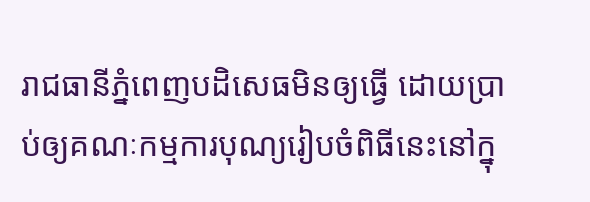រាជធានីភ្នំពេញបដិសេធមិនឲ្យធ្វើ ដោយប្រាប់ឲ្យគណៈកម្មការបុណ្យរៀបចំពិធីនេះនៅក្នុ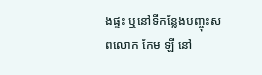ងផ្ទះ ឬនៅទីកន្លែងបញ្ចុះសពលោក កែម ឡី នៅ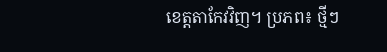ខេត្តតាកែវវិញ។ ប្រភព៖ ថ្មីៗ